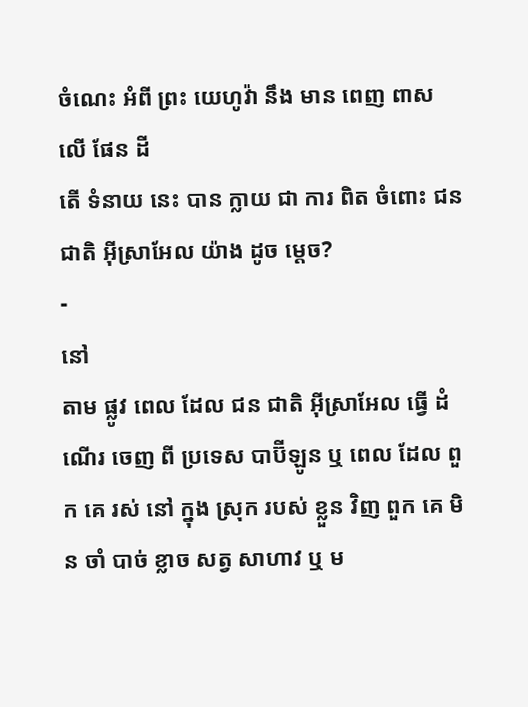ចំណេះ អំពី ព្រះ យេហូវ៉ា នឹង មាន ពេញ ពាស លើ ផែន ដី
តើ ទំនាយ នេះ បាន ក្លាយ ជា ការ ពិត ចំពោះ ជន ជាតិ អ៊ីស្រាអែល យ៉ាង ដូច ម្ដេច?
-
នៅ
តាម ផ្លូវ ពេល ដែល ជន ជាតិ អ៊ីស្រាអែល ធ្វើ ដំណើរ ចេញ ពី ប្រទេស បាប៊ីឡូន ឬ ពេល ដែល ពួក គេ រស់ នៅ ក្នុង ស្រុក របស់ ខ្លួន វិញ ពួក គេ មិន ចាំ បាច់ ខ្លាច សត្វ សាហាវ ឬ ម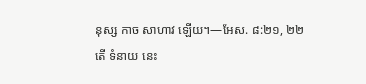នុស្ស កាច សាហាវ ឡើយ។—អែស. ៨:២១, ២២
តើ ទំនាយ នេះ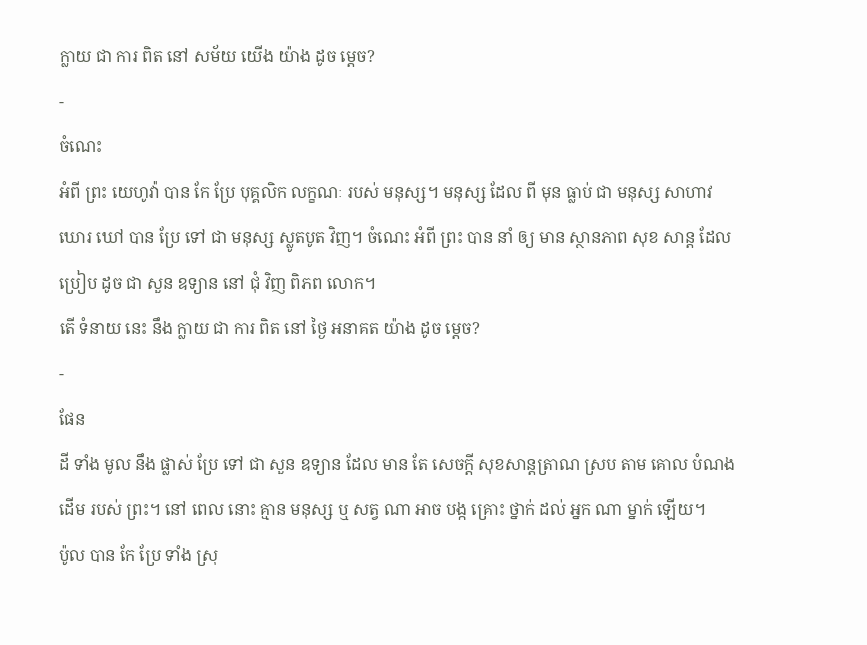ក្លាយ ជា ការ ពិត នៅ សម័យ យើង យ៉ាង ដូច ម្ដេច?
-
ចំណេះ
អំពី ព្រះ យេហូវ៉ា បាន កែ ប្រែ បុគ្គលិក លក្ខណៈ របស់ មនុស្ស។ មនុស្ស ដែល ពី មុន ធ្លាប់ ជា មនុស្ស សាហាវ ឃោរ ឃៅ បាន ប្រែ ទៅ ជា មនុស្ស ស្លូតបូត វិញ។ ចំណេះ អំពី ព្រះ បាន នាំ ឲ្យ មាន ស្ថានភាព សុខ សាន្ដ ដែល ប្រៀប ដូច ជា សួន ឧទ្យាន នៅ ជុំ វិញ ពិភព លោក។
តើ ទំនាយ នេះ នឹង ក្លាយ ជា ការ ពិត នៅ ថ្ងៃ អនាគត យ៉ាង ដូច ម្ដេច?
-
ផែន
ដី ទាំង មូល នឹង ផ្លាស់ ប្រែ ទៅ ជា សួន ឧទ្យាន ដែល មាន តែ សេចក្ដី សុខសាន្ដត្រាណ ស្រប តាម គោល បំណង ដើម របស់ ព្រះ។ នៅ ពេល នោះ គ្មាន មនុស្ស ឬ សត្វ ណា អាច បង្ក គ្រោះ ថ្នាក់ ដល់ អ្នក ណា ម្នាក់ ឡើយ។
ប៉ូល បាន កែ ប្រែ ទាំង ស្រុ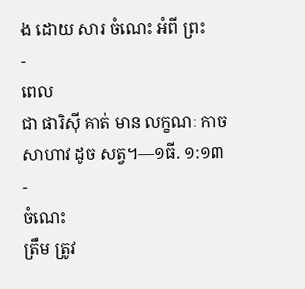ង ដោយ សារ ចំណេះ អំពី ព្រះ
-
ពេល
ជា ផារិស៊ី គាត់ មាន លក្ខណៈ កាច សាហាវ ដូច សត្វ។—១ធី. ១:១៣ -
ចំណេះ
ត្រឹម ត្រូវ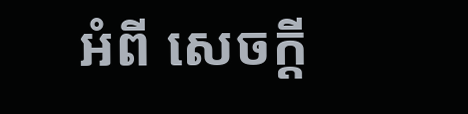អំពី សេចក្ដី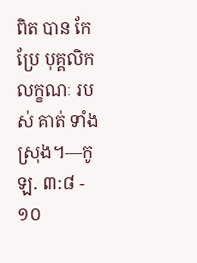ពិត បាន កែ ប្រែ បុគ្គលិក លក្ខណៈ របស់ គាត់ ទាំង ស្រុង។—កូឡ. ៣:៨ - ១០